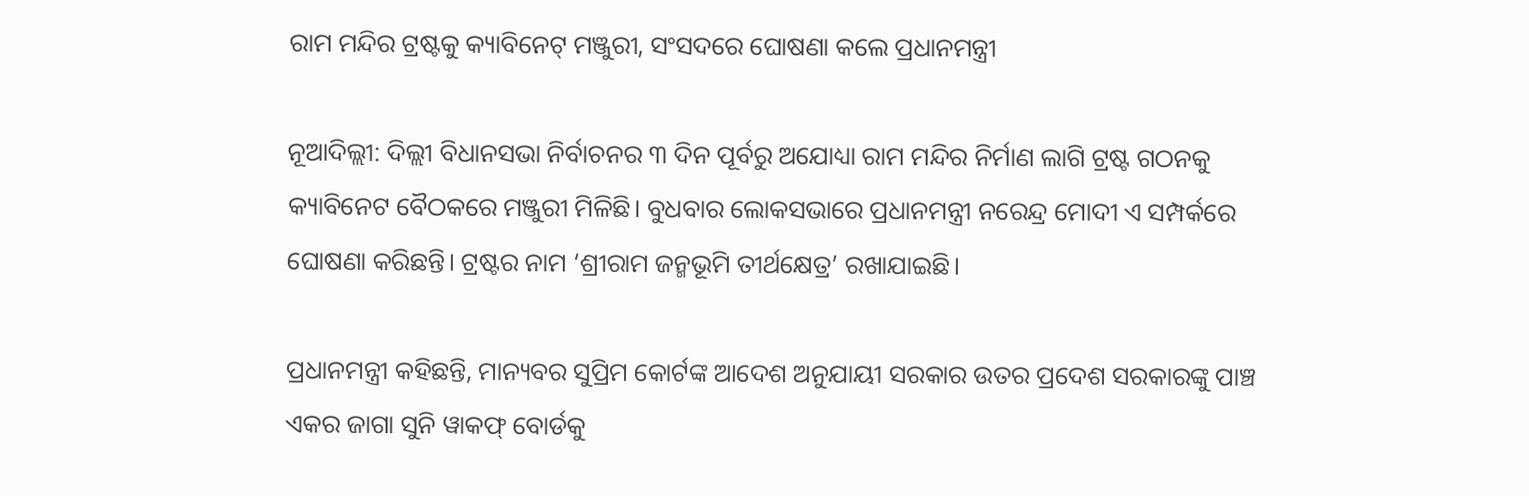ରାମ ମନ୍ଦିର ଟ୍ରଷ୍ଟକୁ କ୍ୟାବିନେଟ୍‌ ମଞ୍ଜୁରୀ, ସଂସଦରେ ଘୋଷଣା କଲେ ପ୍ରଧାନମନ୍ତ୍ରୀ

ନୂଆଦିଲ୍ଲୀ: ଦିଲ୍ଲୀ ବିଧାନସଭା ନିର୍ବାଚନର ୩ ଦିନ ପୂର୍ବରୁ ଅଯୋଧ୍ୟା ରାମ ମନ୍ଦିର ନିର୍ମାଣ ଲାଗି ଟ୍ରଷ୍ଟ ଗଠନକୁ କ୍ୟାବିନେଟ ବୈଠକରେ ମଞ୍ଜୁରୀ ମିଳିଛି। ବୁଧବାର ଲୋକସଭାରେ ପ୍ରଧାନମନ୍ତ୍ରୀ ନରେନ୍ଦ୍ର ମୋଦୀ ଏ ସମ୍ପର୍କରେ ଘୋଷଣା କରିଛନ୍ତି। ଟ୍ରଷ୍ଟର ନାମ ‘ଶ୍ରୀରାମ ଜନ୍ମଭୂମି ତୀର୍ଥକ୍ଷେତ୍ର’ ରଖାଯାଇଛି।

ପ୍ରଧାନମନ୍ତ୍ରୀ କହିଛନ୍ତି, ମାନ୍ୟବର ସୁପ୍ରିମ କୋର୍ଟଙ୍କ ଆଦେଶ ଅନୁଯାୟୀ ସରକାର ଉତର ପ୍ରଦେଶ ସରକାରଙ୍କୁ ପାଞ୍ଚ ଏକର ଜାଗା ସୁନି ୱାକଫ୍‍ ବୋର୍ଡକୁ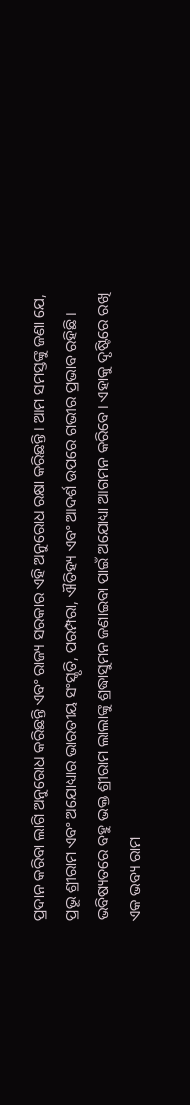ପ୍ରଦାନ କରିବା ଲାଗି ଅନୁରୋଧ କରିଛନ୍ତି ଏବଂ ରାଜ୍ୟ ସରକାର ଏହି ଅନୁରୋଧ ରକ୍ଷା କରିଛନ୍ତି। ଆମ ସମସ୍ତଙ୍କୁ ଜଣା ଯେ, ପ୍ରଭୂ ଶ୍ରୀରାମ ଏବଂ ଅଯୋଧ୍ୟାର ଭାରତୀୟ ସଂସ୍କୃତି, ପରମ୍ପରା, ଐତିହ୍ୟ ଏବଂ ଆଦର୍ଶ ଉପରେ ଗଭୀର ପ୍ରଭାବ ରହିଛି। ଭବିଷ୍ୟତରେ ବହୁ ଭକ୍ତ ଶ୍ରୀରାମ ଲାଲାଙ୍କୁ ଶ୍ରଦ୍ଧାସୁମନ ଜଣାଇବା ପାଇଁ ଅଯୋଧ୍ୟା ଆଗମନ କରିବେ। ଏହାକୁ ଦୃଷ୍ଟିରେ ରଖି ଏକ ଭବ୍ୟ ରାମ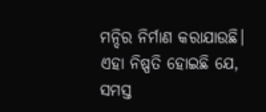ମନ୍ଦିର ନିର୍ମାଣ କରାଯାଉଛି। ଏହା ନିଷ୍ପତି ହୋଇଛି ଯେ, ସମସ୍ତ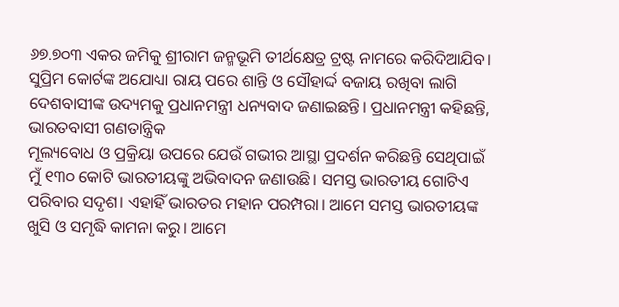୬୭.୭୦୩ ଏକର ଜମିକୁ ଶ୍ରୀରାମ ଜନ୍ମଭୂମି ତୀର୍ଥକ୍ଷେତ୍ର ଟ୍ରଷ୍ଟ ନାମରେ କରିଦିଆଯିବ। ସୁପ୍ରିମ କୋର୍ଟଙ୍କ ଅଯୋଧ୍ୟା ରାୟ ପରେ ଶାନ୍ତି ଓ ସୌହାର୍ଦ୍ଦ ବଜାୟ ରଖିବା ଲାଗି ଦେଶବାସୀଙ୍କ ଉଦ୍ୟମକୁ ପ୍ରଧାନମନ୍ତ୍ରୀ ଧନ୍ୟବାଦ ଜଣାଇଛନ୍ତି। ପ୍ରଧାନମନ୍ତ୍ରୀ କହିଛନ୍ତି, ଭାରତବାସୀ ଗଣତାନ୍ତ୍ରିକ
ମୂଲ୍ୟବୋଧ ଓ ପ୍ରକ୍ରିୟା ଉପରେ ଯେଉଁ ଗଭୀର ଆସ୍ଥା ପ୍ରଦର୍ଶନ କରିଛନ୍ତି ସେଥିପାଇଁ ମୁଁ ୧୩୦ କୋଟି ଭାରତୀୟଙ୍କୁ ଅଭିବାଦନ ଜଣାଉଛି। ସମସ୍ତ ଭାରତୀୟ ଗୋଟିଏ ପରିବାର ସଦୃଶ। ଏହାହିଁ ଭାରତର ମହାନ ପରମ୍ପରା। ଆମେ ସମସ୍ତ ଭାରତୀୟଙ୍କ ଖୁସି ଓ ସମୃଦ୍ଧି କାମନା କରୁ। ଆମେ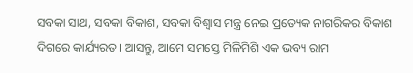ସବକା ସାଥ, ସବକା ବିକାଶ, ସବକା ବିଶ୍ୱାସ ମନ୍ତ୍ର ନେଇ ପ୍ରତ୍ୟେକ ନାଗରିକର ବିକାଶ ଦିଗରେ କାର୍ଯ୍ୟରତ। ଆସନ୍ତୁ, ଆମେ ସମସ୍ତେ ମିଳିମିଶି ଏକ ଭବ୍ୟ ରାମ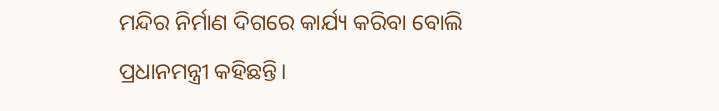ମନ୍ଦିର ନିର୍ମାଣ ଦିଗରେ କାର୍ଯ୍ୟ କରିବା ବୋଲି ପ୍ରଧାନମନ୍ତ୍ରୀ କହିଛନ୍ତି।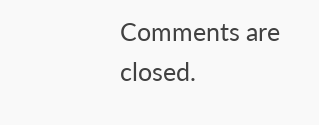Comments are closed.